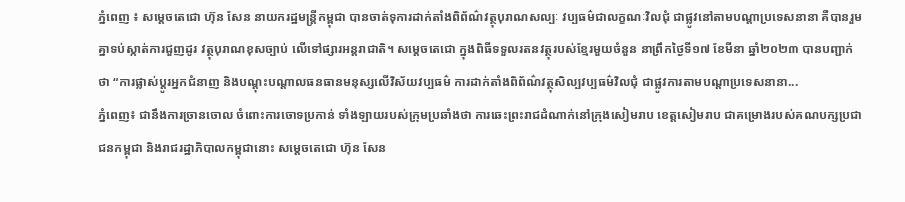ភ្នំពេញ ៖ សម្តេចតេជោ ហ៊ុន សែន នាយករដ្ឋមន្ត្រីកម្ពុជា បានចាត់ទុការដាក់តាំងពិព័ណ៌វត្ថុបុរាណសល្បៈ វប្បធម៌ជាលក្ខណៈវិលជុំ ជាផ្លូវនៅតាមបណ្តាប្រទេសនានា គឺបានរួមគ្នាទប់ស្កាត់ការជួញដូរ វត្ថុបុរាណខុសច្បាប់ លើទៅផ្សារអន្តរាជាតិ។ សម្តេចតេជោ ក្នុងពិធីទទួលរតនវត្ថុរបស់ខ្មែរមួយចំនួន នាព្រឹកថ្ងៃទី១៧ ខែមីនា ឆ្នាំ២០២៣ បានបញ្ជាក់ថា “ការផ្លាស់ប្តូរអ្នកជំនាញ និងបណ្តុះបណ្តាលធនធានមនុស្សលើវិស័យវប្បធម៌ ការដាក់តាំងពិព័ណ៌វត្ថុសិល្បវប្បធម៌វិលជុំ ជាផ្លូវការតាមបណ្តាប្រទេសនានា...
ភ្នំពេញ៖ ជានឹងការច្រានចោល ចំពោះការចោទប្រកាន់ ទាំងឡាយរបស់ក្រុមប្រឆាំងថា ការឆេះព្រះរាជដំណាក់នៅក្រុងសៀមរាប ខេត្តសៀមរាប ជាគម្រោងរបស់គណបក្សប្រជាជនកម្ពុជា និងរាជរដ្ឋាភិបាលកម្ពុជានោះ សម្តេចតេជោ ហ៊ុន សែន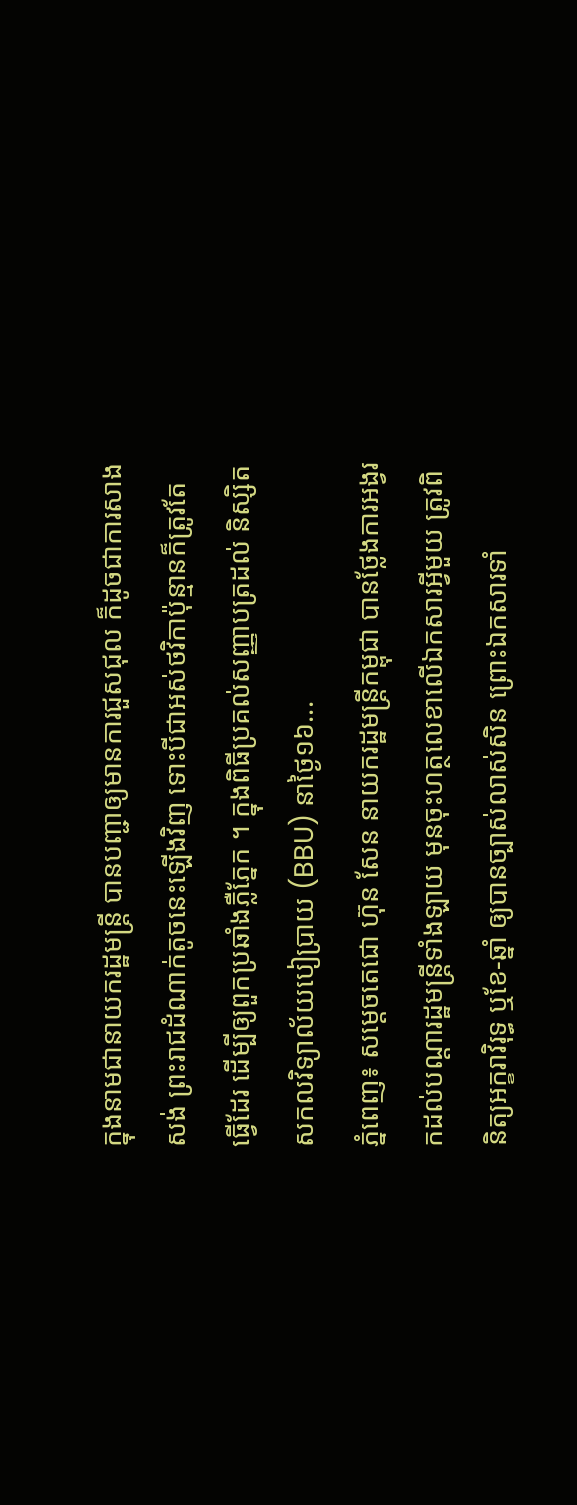ក្នុងនាមជានាយករដ្ឋមន្ត្រី បានបញ្ជាឲ្យមានការជួសជុល ក៏ដូចជាការសាងសង់ ព្រះរាជដំណាក់តូចនេះឡើងវិញ ទោះបីជាអស់ថវិកាប៉ុន្មានក៏ត្រូវតែធ្វើដែរ ដើម្បីឲ្យពួកប្រឆាំងភ្លឺភ្នែក ។ ក្នុងពិធីប្រគល់សញ្ញាបត្រដល់ និស្សិតសកលវិទ្យាល័យបៀប្រាយ (BBU) នាថ្ងៃ១៦...
ភ្នំពេញ៖ សម្ដេចតេជោ ហ៊ុន សែន នាយករដ្ឋមន្ដ្រីកម្ពុជា បានថ្លែងការអង្វរកដល់បណ្តារដ្ឋមន្ដ្រីទាំងឡាយ មុនចុះហត្ថលេខាលើឯកសារអ្វីមួយ ត្រូវពិនិត្យអក្ខរាវិរុទ្ធ ឬខែ-ឆ្នាំ ឲ្យបានច្បាស់លាស់សិន ព្រោះឯកសារទាំ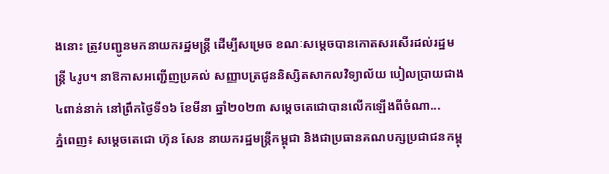ងនោះ ត្រូវបញ្ជូនមកនាយករដ្ឋមន្ដ្រី ដើម្បីសម្រេច ខណៈសម្តេចបានកោតសរសើរដល់រដ្ឋមន្រ្តី ៤រូប។ នាឱកាសអញ្ជើញប្រគល់ សញ្ញាបត្រជូននិស្សិតសាកលវិទ្យាល័យ បៀលប្រាយជាង៤ពាន់នាក់ នៅព្រឹកថ្ងៃទី១៦ ខែមីនា ឆ្នាំ២០២៣ សម្តេចតេជោបានលើកឡើងពីចំណា...
ភ្នំពេញ៖ សម្ដេចតេជោ ហ៊ុន សែន នាយករដ្ឋមន្ដ្រីកម្ពុជា និងជាប្រធានគណបក្សប្រជាជនកម្ពុ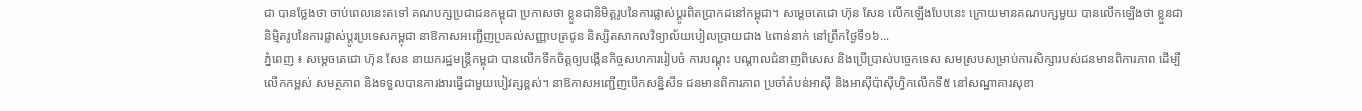ជា បានថ្លែងថា ចាប់ពេលនេះតទៅ គណបក្សប្រជាជនកម្ពុជា ប្រកាសថា ខ្លួនជានិមិត្តរូបនៃការផ្លាស់ប្ដូរពិតប្រាកដនៅកម្ពុជា។ សម្ដេចតេជោ ហ៊ុន សែន លើកឡើងបែបនេះ ក្រោយមានគណបក្សមួយ បានលើកឡើងថា ខ្លួនជានិម្មិតរូបនៃការផ្លាស់ប្តូរប្រទេសកម្ពុជា នាឱកាសអញ្ជើញប្រគល់សញ្ញាបត្រជូន និស្សិតសាកលវិទ្យាល័យបៀលប្រាយជាង ៤ពាន់នាក់ នៅព្រឹកថ្ងៃទី១៦...
ភ្នំពេញ ៖ សម្តេចតេជោ ហ៊ុន សែន នាយករដ្ឋមន្ត្រីកម្ពុជា បានលើកទឹកចិត្តឲ្យបង្កើនកិច្ចសហការរៀបចំ ការបណ្តុះ បណ្តាលជំនាញពិសេស និងប្រើប្រាស់បច្ចេកទេស សមស្របសម្រាប់ការសិក្សារបស់ជនមានពិការភាព ដើម្បីលើកកម្ពស់ សមត្ថភាព និងទទួលបានការងារធ្វើជាមួយបៀវត្សខ្ពស់។ នាឱកាសអញ្ជើញបើកសន្និសីទ ជនមានពិការភាព ប្រចាំតំបន់អាស៊ី និងអាស៊ីប៉ាស៊ីហ្វិកលើកទី៥ នៅសណ្ឋាគារសុខា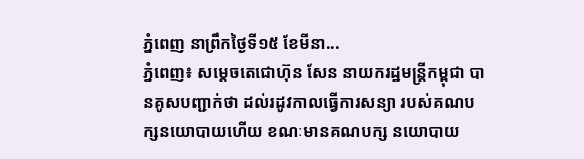ភ្នំពេញ នាព្រឹកថ្ងៃទី១៥ ខែមីនា...
ភ្នំពេញ៖ សម្តេចតេជោហ៊ុន សែន នាយករដ្ឋមន្ត្រីកម្ពុជា បានគូសបញ្ជាក់ថា ដល់រដូវកាលធ្វើការសន្យា របស់គណបក្សនយោបាយហើយ ខណៈមានគណបក្ស នយោបាយ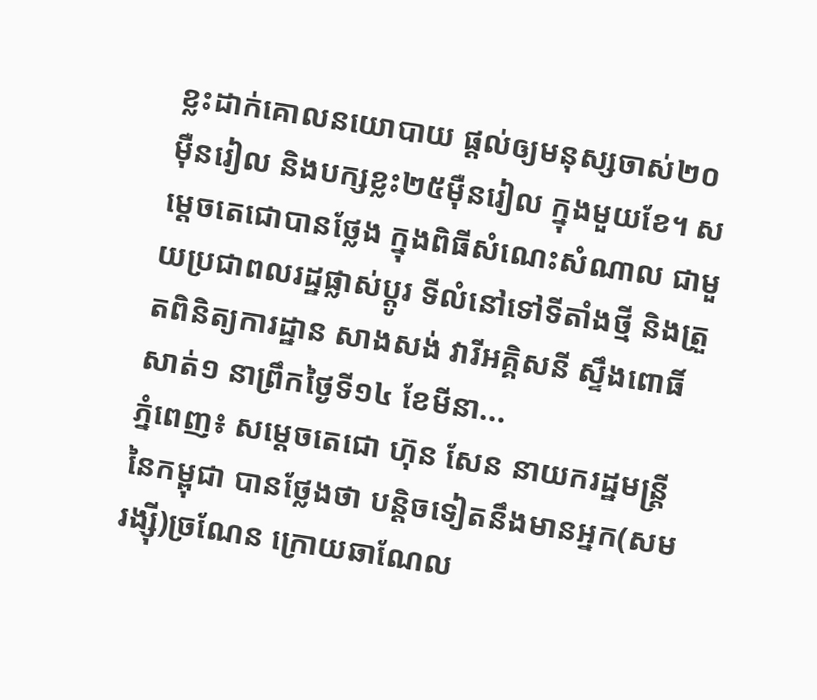ខ្លះដាក់គោលនយោបាយ ផ្តល់ឲ្យមនុស្សចាស់២០ម៉ឺនរៀល និងបក្សខ្លះ២៥ម៉ឺនរៀល ក្នុងមួយខែ។ សម្តេចតេជោបានថ្លែង ក្នុងពិធីសំណេះសំណាល ជាមួយប្រជាពលរដ្ឋផ្លាស់ប្តូរ ទីលំនៅទៅទីតាំងថ្មី និងត្រួតពិនិត្យការដ្ឋាន សាងសង់ វារីអគ្គិសនី ស្ទឹងពោធិ៍សាត់១ នាព្រឹកថ្ងៃទី១៤ ខែមីនា...
ភ្នំពេញ៖ សម្ដេចតេជោ ហ៊ុន សែន នាយករដ្ឋមន្ដ្រីនៃកម្ពុជា បានថ្លែងថា បន្ដិចទៀតនឹងមានអ្នក(សម រង្ស៊ី)ច្រណែន ក្រោយឆាណែល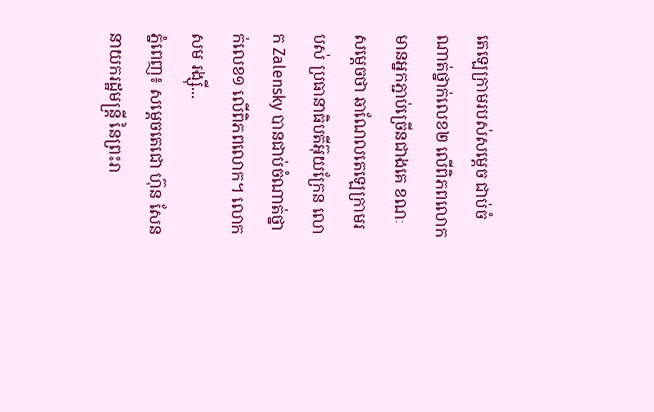តេឡេក្រាមរបស់សម្តេច ជាប់ចំណាត់ថ្នាក់លេខ២ លើពិភពលោក មានអ្នកភ្ជាប់ច្រើនជាងគេ ខណៈសម្ដេចថា ឆាណែលតេឡេក្រាមរបស់ ប្រធានាធិបតីអ៊ុយក្រែន លោក Zalensky បានជាប់ចំណាត់ថ្នាក់លេខ១ លើពិភពលោក។ លោក សម រង្ស៊ី...
ភ្នំពេញ៖ សម្ដេចតេជោ ហ៊ុន សែន នាយករដ្ឋមន្ត្រី នៃព្រះរា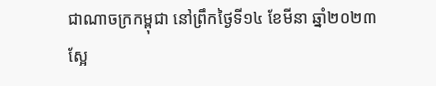ជាណាចក្រកម្ពុជា នៅព្រឹកថ្ងៃទី១៤ ខែមីនា ឆ្នាំ២០២៣ ស្អែ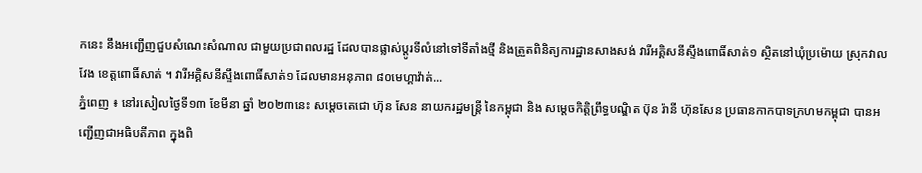កនេះ នឹងអញ្ជើញជួបសំណេះសំណាល ជាមួយប្រជាពលរដ្ឋ ដែលបានផ្លាស់ប្តូរទីលំនៅទៅទីតាំងថ្មី និងត្រួតពិនិត្យការដ្ឋានសាងសង់ វារីអគ្គិសនីស្ទឹងពោធិ៍សាត់១ ស្ថិតនៅឃុំប្រម៉ោយ ស្រុកវាលវែង ខេត្តពោធិ៍សាត់ ។ វារីអគ្គិសនីស្ទឹងពោធិ៍សាត់១ ដែលមានអនុភាព ៨០មេហ្គាវ៉ាត់...
ភ្នំពេញ ៖ នៅរសៀលថ្ងៃទី១៣ ខែមីនា ឆ្នាំ ២០២៣នេះ សម្ដេចតេជោ ហ៊ុន សែន នាយករដ្ឋមន្ត្រី នៃកម្ពុជា និង សម្ដេចកិត្តិព្រឹទ្ធបណ្ឌិត ប៊ុន រ៉ានី ហ៊ុនសែន ប្រធានកាកបាទក្រហមកម្ពុជា បានអញ្ជើញជាអធិបតីភាព ក្នុងពិ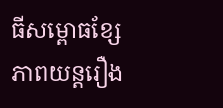ធីសម្ពោធខ្សែភាពយន្តរឿង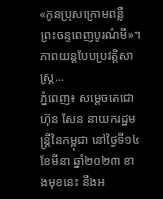«កូនប្រុសក្រោមពន្លឺ ព្រះចន្ទពេញបូរណ៌មី»។ ភាពយន្តបែបប្រវត្តិសាស្ត្រ...
ភ្នំពេញ៖ សម្ដេចតេជោ ហ៊ុន សែន នាយករដ្ឋមន្រ្តីនៃកម្ពុជា នៅថ្ងៃទី១៤ ខែមីនា ឆ្នាំ២០២៣ ខាងមុខនេះ នឹងអ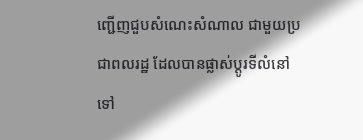ញ្ជើញជួបសំណេះសំណាល ជាមួយប្រជាពលរដ្ឋ ដែលបានផ្លាស់ប្តូរទីលំនៅទៅ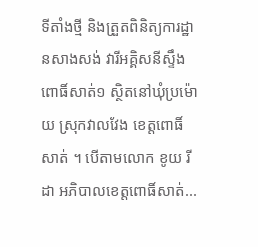ទីតាំងថ្មី និងត្រួតពិនិត្យការដ្ឋានសាងសង់ វារីអគ្គិសនីស្ទឹងពោធិ៍សាត់១ ស្ថិតនៅឃុំប្រម៉ោយ ស្រុកវាលវែង ខេត្តពោធិ៍សាត់ ។ បើតាមលោក ខូយ រីដា អភិបាលខេត្តពោធិ៍សាត់...